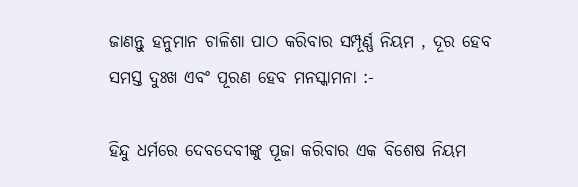ଜାଣନ୍ତୁ ହନୁମାନ ଚାଳିଶା ପାଠ କରିବାର ସମ୍ପୂର୍ଣ୍ଣ ନିୟମ , ଦୂର ହେବ ସମସ୍ତ ଦୁଃଖ ଏବଂ ପୂରଣ ହେବ ମନସ୍କାମନା :-

ହିନ୍ଦୁ ଧର୍ମରେ ଦେବଦେବୀଙ୍କୁ ପୂଜା କରିବାର ଏକ ବିଶେଷ ନିୟମ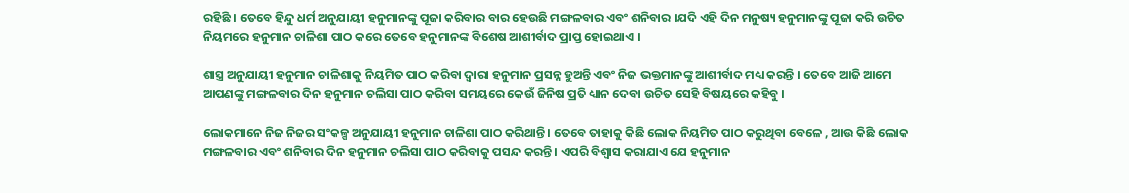ରହିଛି । ତେବେ ହିନ୍ଦୁ ଧର୍ମ ଅନୁଯାୟୀ ହନୁମାନଙ୍କୁ ପୂଜା କରିବାର ବାର ହେଉଛି ମଙ୍ଗଳବାର ଏବଂ ଶନିବାର ।ଯଦି ଏହି ଦିନ ମନୁଷ୍ୟ ହନୁମାନଙ୍କୁ ପୂଜା କରି ଉଚିତ ନିୟମରେ ହନୁମାନ ଚାଳିଶା ପାଠ କରେ ତେବେ ହନୁମାନଙ୍କ ବିଶେଷ ଆଶୀର୍ବାଦ ପ୍ରାପ୍ତ ହୋଇଥାଏ ।

ଶାସ୍ତ୍ର ଅନୁଯାୟୀ ହନୁମାନ ଚାଳିଶାକୁ ନିୟମିତ ପାଠ କରିବା ଦ୍ୱାରା ହନୁମାନ ପ୍ରସନ୍ନ ହୁଅନ୍ତି ଏବଂ ନିଜ ଭକ୍ତମାନଙ୍କୁ ଆଶୀର୍ବାଦ ମଧ୍ୟ କରନ୍ତି । ତେବେ ଆଜି ଆମେ ଆପଣଙ୍କୁ ମଙ୍ଗଳବାର ଦିନ ହନୁମାନ ଚଲିସା ପାଠ କରିବା ସମୟରେ କେଉଁ ଜିନିଷ ପ୍ରତି ଧ୍ୟାନ ଦେବା ଉଚିତ ସେହି ବିଷୟରେ କହିବୁ ।

ଲୋକମାନେ ନିଜ ନିଜର ସଂକଳ୍ପ ଅନୁଯାୟୀ ହନୁମାନ ଚାଳିଶା ପାଠ କରିଥାନ୍ତି । ତେବେ ତାହାକୁ କିଛି ଲୋକ ନିୟମିତ ପାଠ କରୁଥିବା ବେଳେ , ଆଉ କିଛି ଲୋକ ମଙ୍ଗଳବାର ଏବଂ ଶନିବାର ଦିନ ହନୁମାନ ଚଲିସା ପାଠ କରିବାକୁ ପସନ୍ଦ କରନ୍ତି । ଏପରି ବିଶ୍ୱାସ କରାଯାଏ ଯେ ହନୁମାନ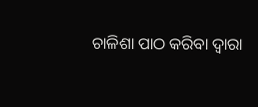ଚାଳିଶା ପାଠ କରିବା ଦ୍ୱାରା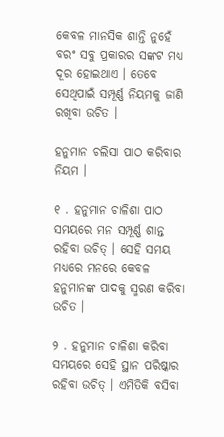କେବଳ ମାନସିକ ଶାନ୍ତି ନୁହେଁ ବରଂ ସବୁ ପ୍ରକାରର ସଙ୍କଟ ମଧ୍ୟ ଦୂର ହୋଇଥାଏ । ତେବେ ସେଥିପାଇଁ ସମ୍ପୂର୍ଣ୍ଣ ନିୟମକୁ ଜାଣି ରଖିବା ଉଚିତ ।

ହନୁମାନ ଚଲିସା ପାଠ କରିବାର ନିୟମ ।

୧ . ହନୁମାନ ଚାଳିଶା ପାଠ ସମୟରେ ମନ ସମ୍ପୂର୍ଣ୍ଣ ଶାନ୍ତ ରହିବା ଉଚିତ୍ । ସେହି ସମୟ ମଧ୍ୟରେ ମନରେ କେବଳ ହନୁମାନଙ୍କ ପାଦକୁ ସ୍ମରଣ କରିବା ଉଚିତ ।

୨ . ହନୁମାନ ଚାଳିଶା କରିବା ସମୟରେ ସେହି ସ୍ଥାନ ପରିଷ୍କାର ରହିବା ଉଚିତ୍ । ଏମିତିକି ବସିବା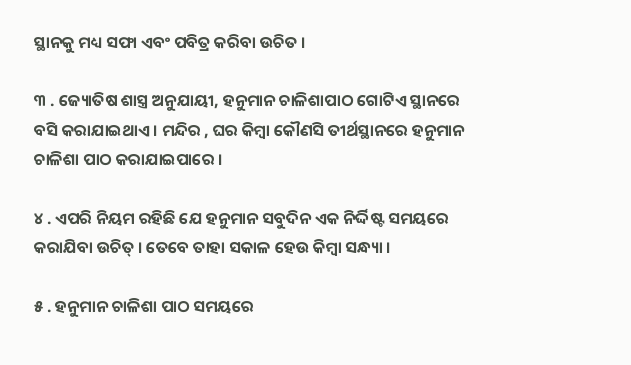ସ୍ଥାନକୁ ମଧ୍ୟ ସଫା ଏବଂ ପବିତ୍ର କରିବା ଉଚିତ ।

୩ . ଜ୍ୟୋତିଷ ଶାସ୍ତ୍ର ଅନୁଯାୟୀ, ହନୁମାନ ଚାଳିଶାପାଠ ଗୋଟିଏ ସ୍ଥାନରେ ବସି କରାଯାଇଥାଏ । ମନ୍ଦିର , ଘର କିମ୍ବା କୌଣସି ତୀର୍ଥସ୍ଥାନରେ ହନୁମାନ ଚାଳିଶା ପାଠ କରାଯାଇପାରେ ।

୪ . ଏପରି ନିୟମ ରହିଛି ଯେ ହନୁମାନ ସବୁଦିନ ଏକ ନିର୍ଦ୍ଦିଷ୍ଟ ସମୟରେ କରାଯିବା ଉଚିତ୍ । ତେବେ ତାହା ସକାଳ ହେଉ କିମ୍ବା ସନ୍ଧ୍ୟା ।

୫ . ହନୁମାନ ଚାଳିଶା ପାଠ ସମୟରେ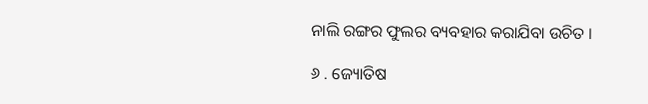ନାଲି ରଙ୍ଗର ଫୁଲର ବ୍ୟବହାର କରାଯିବା ଉଚିତ ।

୬ . ଜ୍ୟୋତିଷ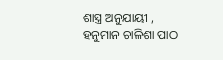ଶାସ୍ତ୍ର ଅନୁଯାୟୀ , ହନୁମାନ ଚାଳିଶା ପାଠ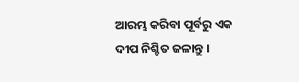ଆରମ୍ଭ କରିବା ପୂର୍ବରୁ ଏକ ଦୀପ ନିଶ୍ଚିତ ଜଳାନ୍ତୁ ।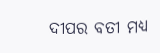ଦୀପର ବତୀ ମଧ୍ୟ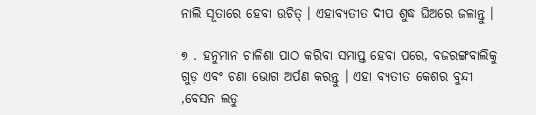ନାଲି ସୂତାରେ ହେବା ଉଚିତ୍ । ଏହାବ୍ୟତୀତ ଦୀପ ଶୁଦ୍ଧ ଘିଅରେ ଜଳାନ୍ତୁ ।

୭ . ହନୁମାନ ଚାଳିଶା ପାଠ କରିବା ସମାପ୍ତ ହେବା ପରେ, ବଜରଙ୍ଗବାଲିକୁ ଗୁଡ଼ ଏବଂ ଚଣା ଭୋଗ ଅର୍ପଣ କରନ୍ତୁ । ଏହା ବ୍ୟତୀତ କେଶର ବୁନ୍ଦୀ ,ବେସନ ଲଡୁ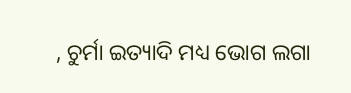, ଚୁର୍ମା ଇତ୍ୟାଦି ମଧ୍ୟ ଭୋଗ ଲଗା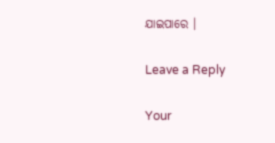ଯାଇପାରେ ।

Leave a Reply

Your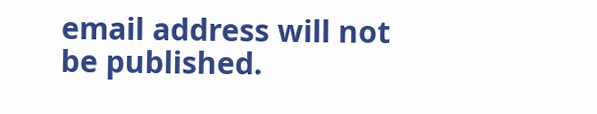email address will not be published.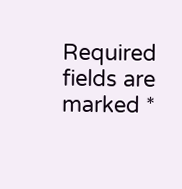Required fields are marked *